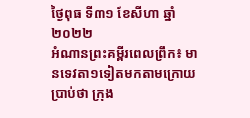ថ្ងៃពុធ ទី៣១ ខែសីហា ឆ្នាំ២០២២
អំណានព្រះគម្ពីរពេលព្រឹក៖ មានទេវតា១ទៀតមកតាមក្រោយប្រាប់ថា ក្រុង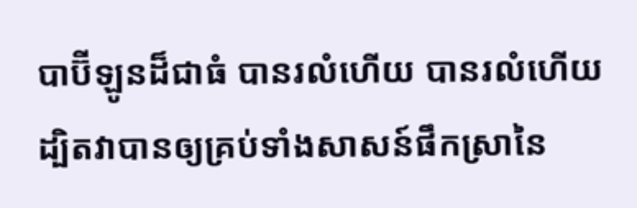បាប៊ីឡូនដ៏ជាធំ បានរលំហើយ បានរលំហើយ ដ្បិតវាបានឲ្យគ្រប់ទាំងសាសន៍ផឹកស្រានៃ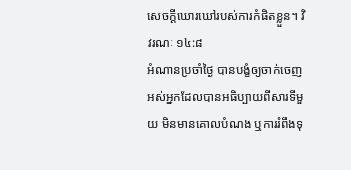សេចក្តីឃោរឃៅរបស់ការកំផិតខ្លួន។ វិវរណៈ ១៤:៨
អំណានប្រចាំថ្ងៃ បានបង្ខំឲ្យចាក់ចេញ
អស់អ្នកដែលបានអធិប្បាយពីសារទីមួយ មិនមានគោលបំណង ឬការរំពឹងទុ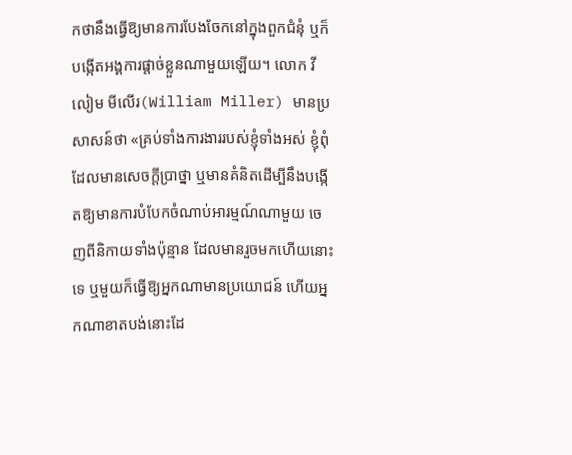កថានឹងធ្វើឱ្យមានការបែងចែកនៅក្នុងពួកជំនុំ ឬក៏បង្កើតអង្គការផ្តាច់ខ្លួនណាមួយឡើយ។ លោក វីលៀម មីលើរ(William Miller) មានប្រសាសន៍ថា «គ្រប់ទាំងការងាររបស់ខ្ញុំទាំងអស់ ខ្ញុំពុំដែលមានសេចក្តីប្រាថ្នា ឬមានគំនិតដើម្បីនឹងបង្កើតឱ្យមានការបំបែកចំណាប់អារម្មណ៍ណាមួយ ចេញពីនិកាយទាំងប៉ុន្មាន ដែលមានរួចមកហើយនោះទេ ឬមួយក៏ធ្វើឱ្យអ្នកណាមានប្រយោជន៍ ហើយអ្នកណាខាតបង់នោះដែ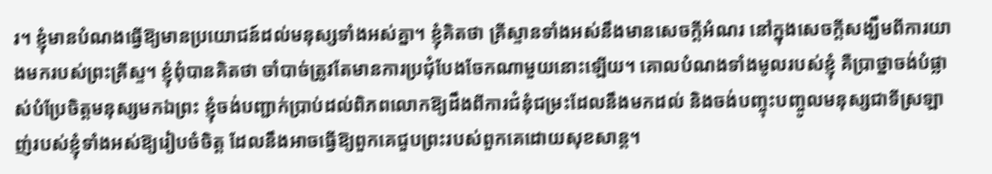រ។ ខ្ញុំមានបំណងធ្វើឱ្យមានប្រយោជន៍ដល់មនុស្សទាំងអស់គ្នា។ ខ្ញុំគិតថា គ្រីស្ទានទាំងអស់នឹងមានសេចក្តីអំណរ នៅក្នុងសេចក្តីសង្ឃឹមពីការយាងមករបស់ព្រះគ្រីស្ទ។ ខ្ញុំពុំបានគិតថា ចាំបាច់ត្រូវតែមានការប្រជុំបែងចែកណាមួយនោះឡើយ។ គោលបំណងទាំងមូលរបស់ខ្ញុំ គឺប្រាថ្នាចង់បំផ្លាស់បំប្រែចិត្តមនុស្សមកឯព្រះ ខ្ញុំចង់បញ្ជាក់ប្រាប់ដល់ពិភពលោកឱ្យដឹងពីការជំនុំជម្រះដែលនឹងមកដល់ និងចង់បញ្ចុះបញ្ចូលមនុស្សជាទីស្រឡាញ់របស់ខ្ញុំទាំងអស់ឱ្យរៀបចំចិត្ត ដែលនឹងអាចធ្វើឱ្យពួកគេជួបព្រះរបស់ពួកគេដោយសុខសាន្ត។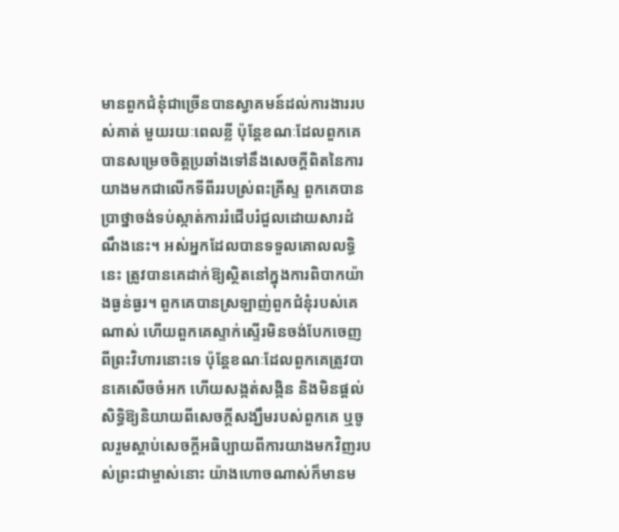មានពួកជំនុំជាច្រើនបានស្វាគមន៍ដល់ការងាររបស់គាត់ មួយរយៈពេលខ្លី ប៉ុន្តែខណៈដែលពួកគេបានសម្រេចចិត្តប្រឆាំងទៅនឹងសេចក្តីពិតនៃការយាងមកជាលើកទីពីររបស់្រពះគ្រីស្ទ ពួកគេបានប្រាថ្នាចង់ទប់ស្កាត់ការរំជើបរំជួលដោយសារដំណឹងនេះ។ អស់អ្នកដែលបានទទួលគោលលទ្ធិនេះ ត្រូវបានគេដាក់ឱ្យស្ថិតនៅក្នុងការពិបាកយ៉ាងធ្ងន់ធ្ងរ។ ពួកគេបានស្រឡាញ់ពួកជំនុំរបស់គេណាស់ ហើយពួកគេស្ទាក់ស្ទើរមិនចង់បែកចេញពីព្រះវិហារនោះទេ ប៉ុន្តែខណៈដែលពួកគេត្រូវបានគេសើចចំអក ហើយសង្កត់សង្កិន និងមិនផ្តល់សិទ្ធិឱ្យនិយាយពីសេចក្តីសង្ឃឹមរបស់ពួកគេ ឬចូលរួមស្តាប់សេចក្តីអធិប្បាយពីការយាងមកវិញរបស់ព្រះជាម្ចាស់នោះ យ៉ាងហោចណាស់ក៏មានម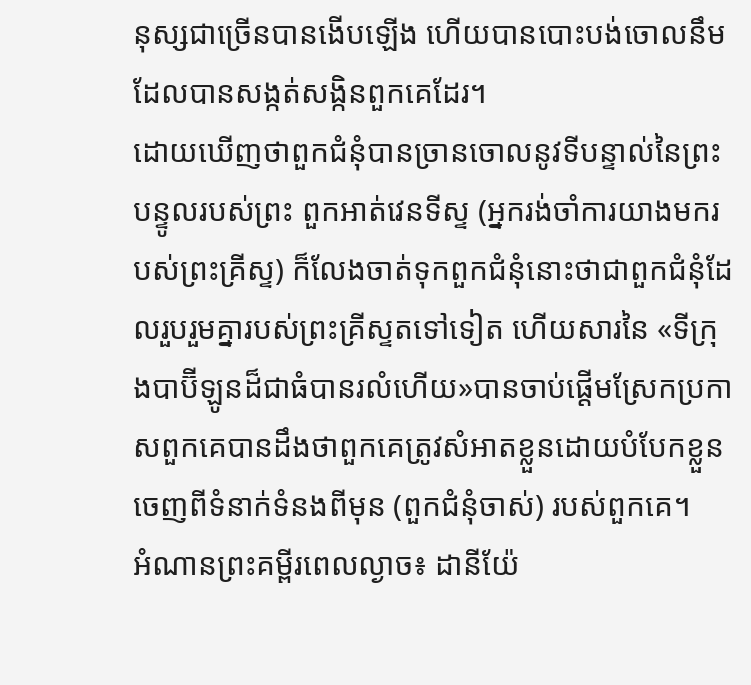នុស្សជាច្រើនបានងើបឡើង ហើយបានបោះបង់ចោលនឹមដែលបានសង្កត់សង្កិនពួកគេដែរ។
ដោយឃើញថាពួកជំនុំបានច្រានចោលនូវទីបន្ទាល់នៃព្រះបន្ទូលរបស់ព្រះ ពួកអាត់វេនទីស្ទ (អ្នករង់ចាំការយាងមករបស់ព្រះគ្រីស្ទ) ក៏លែងចាត់ទុកពួកជំនុំនោះថាជាពួកជំនុំដែលរួបរួមគ្នារបស់ព្រះគ្រីស្ទតទៅទៀត ហើយសារនៃ «ទីក្រុងបាប៊ីឡូនដ៏ជាធំបានរលំហើយ»បានចាប់ផ្តើមស្រែកប្រកាសពួកគេបានដឹងថាពួកគេត្រូវសំអាតខ្លួនដោយបំបែកខ្លួនចេញពីទំនាក់ទំនងពីមុន (ពួកជំនុំចាស់) របស់ពួកគេ។
អំណានព្រះគម្ពីរពេលល្ងាច៖ ដានីយ៉ែ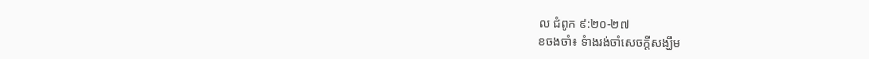ល ជំពូក ៩:២០-២៧
ខចងចាំ៖ ទំាងរង់ចាំសេចក្តីសង្ឃឹម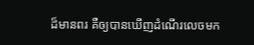ដ៏មានពរ គឺឲ្យបានឃើញដំណើរលេចមក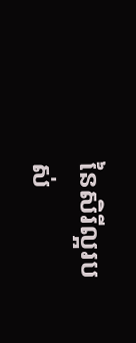នៃសិរីល្អរបស់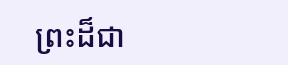ព្រះដ៏ជា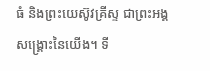ធំ និងព្រះយេស៊ូវគ្រីស្ទ ជាព្រះអង្គសង្គ្រោះនៃយើង។ ទី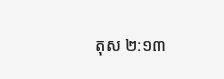តុស ២:១៣